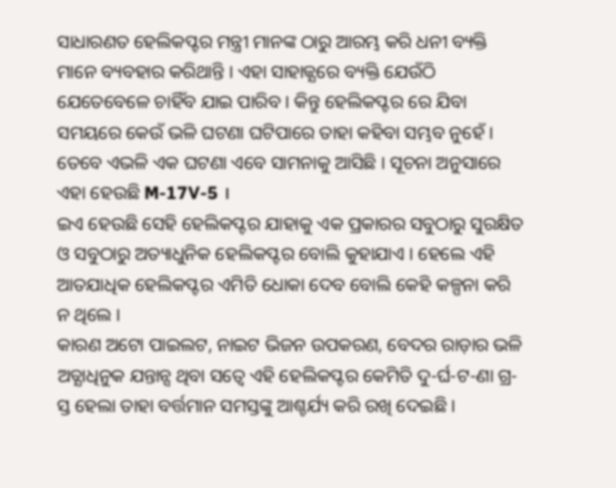ସାଧାରଣତ ହେଲିକପ୍ଟର ମନ୍ତ୍ରୀ ମାନଙ୍କ ଠାରୁ ଆରମ୍ଭ କରି ଧନୀ ବ୍ୟକ୍ତି ମାନେ ବ୍ୟବହାର କରିଥାନ୍ତି । ଏହା ସାହାଜ୍ଯରେ ବ୍ୟକ୍ତି ଯେଉଁଠି ଯେତେବେଳେ ଚାହିଁବ ଯାଇ ପାରିବ । କିନ୍ତୁ ହେଲିକପ୍ଟର ରେ ଯିବା ସମୟରେ କେଉଁ ଭଳି ଘଟଣା ଘଟିପାରେ ତାହା କହିବା ସମ୍ଭବ ନୁହେଁ । ତେବେ ଏଭଳି ଏକ ଘଟଣା ଏବେ ସାମନାକୁ ଆସିଛି । ସୂଚନା ଅନୁସାରେ ଏହା ହେଉଛି M-17V-5 ।
ଇଏ ହେଉଛି ସେହି ହେଲିକପ୍ଟର ଯାହାକୁ ଏକ ପ୍ରକାରର ସବୁଠାରୁ ସୁରକ୍ଷିତ ଓ ସବୁଠାରୁ ଅତ୍ୟାଧୁନିକ ହେଲିକପ୍ଟର ବୋଲି କୁହାଯାଏ । ହେଲେ ଏହି ଆତଯାଧିକ ହେଲିକପ୍ଟର ଏମିତି ଧୋକା ଦେବ ବୋଲି କେହି କଳ୍ପନା କରି ନ ଥିଲେ ।
କାରଣ ଅଟୋ ପାଇଲଟ, ନାଇଟ ଭିଜନ ଉପକରଣ, ବେଦର ରାଡ଼ାର ଭଳି ଅତ୍ଯାଧିନୁକ ଯନ୍ତାନ୍ସ ଥିବା ସତ୍ବେ ଏହି ହେଲିକପ୍ଟର କେମିତି ଦୁ-ର୍ଘ-ଟ-ଣା ଗ୍ର-ସ୍ତ ହେଲା ତାହା ବର୍ତ୍ତମାନ ସମସ୍ତଙ୍କୁ ଆଶ୍ଚର୍ଯ୍ୟ କରି ରଖି ଦେଇଛି ।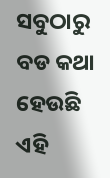ସବୁଠାରୁ ବଡ କଥା ହେଉଛି ଏହି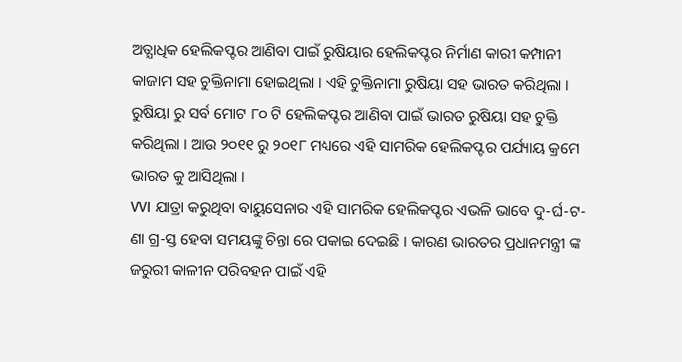ଅତ୍ଯାଧିକ ହେଲିକପ୍ଟର ଆଣିବା ପାଇଁ ରୁଷିୟାର ହେଲିକପ୍ଟର ନିର୍ମାଣ କାରୀ କମ୍ପାନୀ କାଜାମ ସହ ଚୁକ୍ତିନାମା ହୋଇଥିଲା । ଏହି ଚୁକ୍ତିନାମା ରୁଷିୟା ସହ ଭାରତ କରିଥିଲା । ରୁଷିୟା ରୁ ସର୍ବ ମୋଟ ୮୦ ଟି ହେଲିକପ୍ଟର ଆଣିବା ପାଇଁ ଭାରତ ରୁଷିୟା ସହ ଚୁକ୍ତି କରିଥିଲା । ଆଉ ୨୦୧୧ ରୁ ୨୦୧୮ ମଧ୍ୟରେ ଏହି ସାମରିକ ହେଲିକପ୍ଟର ପର୍ଯ୍ୟାୟ କ୍ରମେ ଭାରତ କୁ ଆସିଥିଲା ।
VVI ଯାତ୍ରା କରୁଥିବା ବାୟୁସେନାର ଏହି ସାମରିକ ହେଲିକପ୍ଟର ଏଭଳି ଭାବେ ଦୁ-ର୍ଘ-ଟ-ଣା ଗ୍ର-ସ୍ତ ହେବା ସମୟଙ୍କୁ ଚିନ୍ତା ରେ ପକାଇ ଦେଇଛି । କାରଣ ଭାରତର ପ୍ରଧାନମନ୍ତ୍ରୀ ଙ୍କ ଜରୁରୀ କାଳୀନ ପରିବହନ ପାଇଁ ଏହି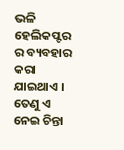ଭଳି ହେଲିକପ୍ଟର ର ବ୍ୟବହାର କରା ଯାଇଥାଏ । ତେଣୁ ଏ ନେଇ ଚିନ୍ତା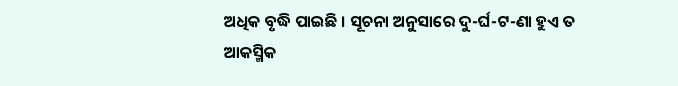ଅଧିକ ବୃଦ୍ଧି ପାଇଛି । ସୂଚନା ଅନୁସାରେ ଦୁ-ର୍ଘ-ଟ-ଣା ହୁଏ ତ ଆକସ୍ମିକ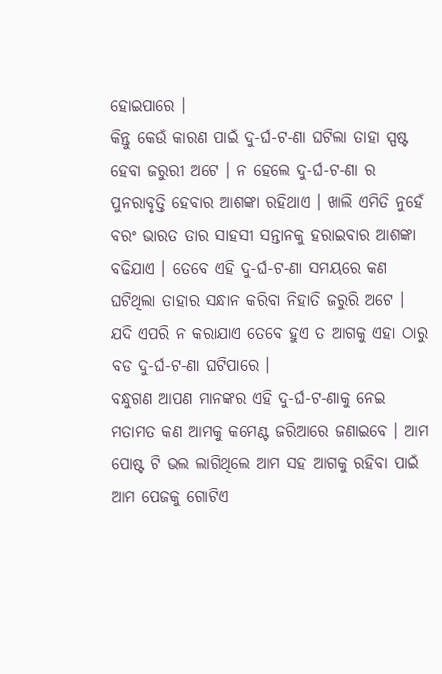ହୋଇପାରେ ।
କିନ୍ତୁ କେଉଁ କାରଣ ପାଇଁ ଦୁ-ର୍ଘ-ଟ-ଣା ଘଟିଲା ତାହା ସ୍ପଷ୍ଟ ହେବା ଜରୁରୀ ଅଟେ । ନ ହେଲେ ଦୁ-ର୍ଘ-ଟ-ଣା ର ପୁନରାବୃତ୍ତି ହେବାର ଆଶଙ୍କା ରହିଥାଏ । ଖାଲି ଏମିତି ନୁହେଁ ବରଂ ଭାରତ ତାର ସାହସୀ ସନ୍ତାନକୁ ହରାଇବାର ଆଶଙ୍କା ବଢିଯାଏ । ତେବେ ଏହି ଦୁ-ର୍ଘ-ଟ-ଣା ସମୟରେ କଣ ଘଟିଥିଲା ତାହାର ସନ୍ଧାନ କରିବା ନିହାତି ଜରୁରି ଅଟେ । ଯଦି ଏପରି ନ କରାଯାଏ ତେବେ ହୁଏ ତ ଆଗକୁ ଏହା ଠାରୁ ବଡ ଦୁ-ର୍ଘ-ଟ-ଣା ଘଟିପାରେ ।
ବନ୍ଧୁଗଣ ଆପଣ ମାନଙ୍କର ଏହି ଦୁ-ର୍ଘ-ଟ-ଣାକୁ ନେଇ ମତାମତ କଣ ଆମକୁ କମେଣ୍ଟ ଜରିଆରେ ଜଣାଇବେ । ଆମ ପୋଷ୍ଟ ଟି ଭଲ ଲାଗିଥିଲେ ଆମ ସହ ଆଗକୁ ରହିବା ପାଇଁ ଆମ ପେଜକୁ ଗୋଟିଏ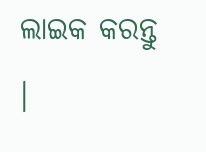ଲାଇକ କରନ୍ତୁ ।